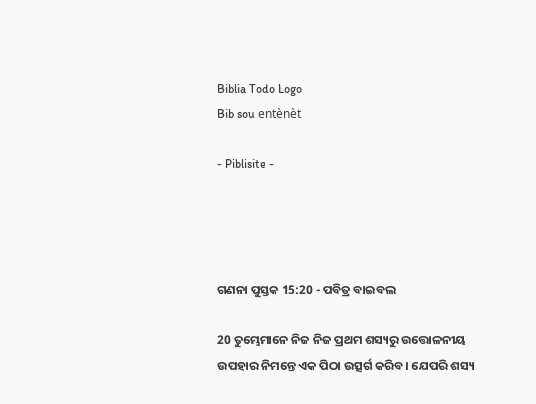Biblia Todo Logo
Bib sou entènèt

- Piblisite -




ଗଣନା ପୁସ୍ତକ 15:20 - ପବିତ୍ର ବାଇବଲ

20 ତୁମ୍ଭେମାନେ ନିଜ ନିଜ ପ୍ରଥମ ଶସ୍ୟରୁ ଉତ୍ତୋଳନୀୟ ଉପହାର ନିମନ୍ତେ ଏକ ପିଠା ଉତ୍ସର୍ଗ କରିବ। ଯେପରି ଶସ୍ୟ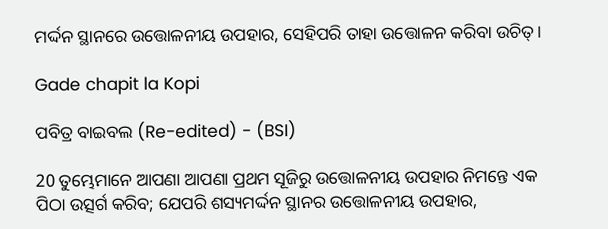ମର୍ଦ୍ଦନ ସ୍ଥାନରେ ଉତ୍ତୋଳନୀୟ ଉପହାର, ସେହିପରି ତାହା ଉତ୍ତୋଳନ କରିବା ଉଚିତ୍।

Gade chapit la Kopi

ପବିତ୍ର ବାଇବଲ (Re-edited) - (BSI)

20 ତୁମ୍ଭେମାନେ ଆପଣା ଆପଣା ପ୍ରଥମ ସୂଜିରୁ ଉତ୍ତୋଳନୀୟ ଉପହାର ନିମନ୍ତେ ଏକ ପିଠା ଉତ୍ସର୍ଗ କରିବ; ଯେପରି ଶସ୍ୟମର୍ଦ୍ଦନ ସ୍ଥାନର ଉତ୍ତୋଳନୀୟ ଉପହାର,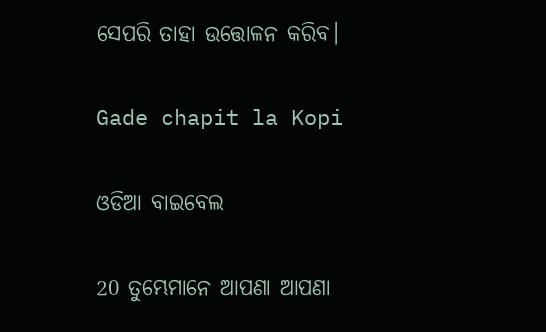ସେପରି ତାହା ଉତ୍ତୋଳନ କରିବ।

Gade chapit la Kopi

ଓଡିଆ ବାଇବେଲ

20 ତୁମ୍ଭେମାନେ ଆପଣା ଆପଣା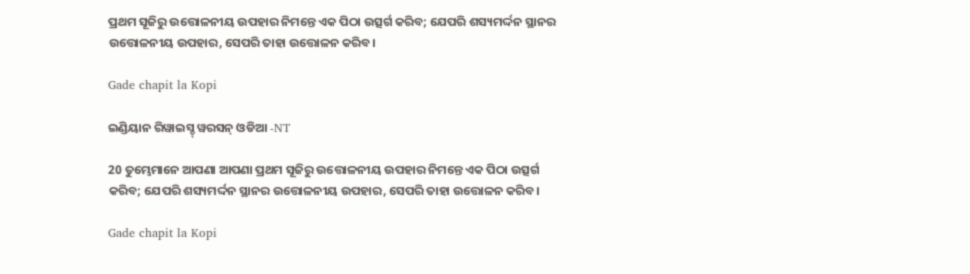ପ୍ରଥମ ସୂଜିରୁ ଉତ୍ତୋଳନୀୟ ଉପହାର ନିମନ୍ତେ ଏକ ପିଠା ଉତ୍ସର୍ଗ କରିବ; ଯେପରି ଶସ୍ୟମର୍ଦ୍ଦନ ସ୍ଥାନର ଉତ୍ତୋଳନୀୟ ଉପହାର, ସେପରି ତାହା ଉତ୍ତୋଳନ କରିବ।

Gade chapit la Kopi

ଇଣ୍ଡିୟାନ ରିୱାଇସ୍ଡ୍ ୱରସନ୍ ଓଡିଆ -NT

20 ତୁମ୍ଭେମାନେ ଆପଣା ଆପଣା ପ୍ରଥମ ସୂଜିରୁ ଉତ୍ତୋଳନୀୟ ଉପହାର ନିମନ୍ତେ ଏକ ପିଠା ଉତ୍ସର୍ଗ କରିବ; ଯେପରି ଶସ୍ୟମର୍ଦ୍ଦନ ସ୍ଥାନର ଉତ୍ତୋଳନୀୟ ଉପହାର, ସେପରି ତାହା ଉତ୍ତୋଳନ କରିବ।

Gade chapit la Kopi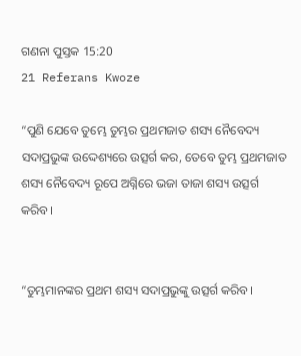ଗଣନା ପୁସ୍ତକ 15:20
21 Referans Kwoze

“ପୁଣି ଯେବେ ତୁମ୍ଭେ ତୁମ୍ଭର ପ୍ରଥମଜାତ ଶସ୍ୟ ନୈବେଦ୍ୟ ସଦାପ୍ରଭୁଙ୍କ ଉଦ୍ଦେଶ୍ୟରେ ଉତ୍ସର୍ଗ କର, ତେବେ ତୁମ୍ଭ ପ୍ରଥମଜାତ ଶସ୍ୟ ନୈବେଦ୍ୟ ରୂପେ ଅଗ୍ନିରେ ଭଜା ତାଜା ଶସ୍ୟ ଉତ୍ସର୍ଗ କରିବ।


“ତୁମ୍ଭମାନଙ୍କର ପ୍ରଥମ ଶସ୍ୟ ସଦାପ୍ରଭୁଙ୍କୁ ଉତ୍ସର୍ଗ କରିବ।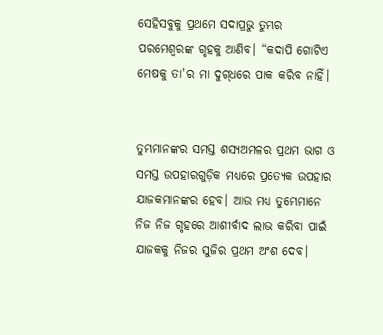ସେହିସବୁକୁ ପ୍ରଥମେ ସଦାପ୍ରଭୁ ତୁମ୍ଭର ପରମେଶ୍ୱରଙ୍କ ଗୃହକୁ ଆଣିବ। “କଦାପି ଗୋଟିଏ ମେଷକୁ ତା'ର ମା ଦୁ‌ଗ୍‌ଧରେ ପାକ କରିବ ନାହିଁ।


ତୁମ୍ଭମାନଙ୍କର ସମସ୍ତ ଶସ୍ୟଅମଳର ପ୍ରଥମ ଭାଗ ଓ ସମସ୍ତ ଉପହାରଗୁଡ଼ିକ ମଧ୍ୟରେ ପ୍ରତ୍ୟେକ ଉପହାର ଯାଜକମାନଙ୍କର ହେବ। ଆଉ ମଧ୍ୟ ତୁମ୍ଭେମାନେ ନିଜ ନିଜ ଗୃହରେ ଆଶୀର୍ବାଦ ଲାଭ କରିବା ପାଇଁ ଯାଜକକୁ ନିଜର ସୁଜିର ପ୍ରଥମ ଅଂଶ ଦେବ।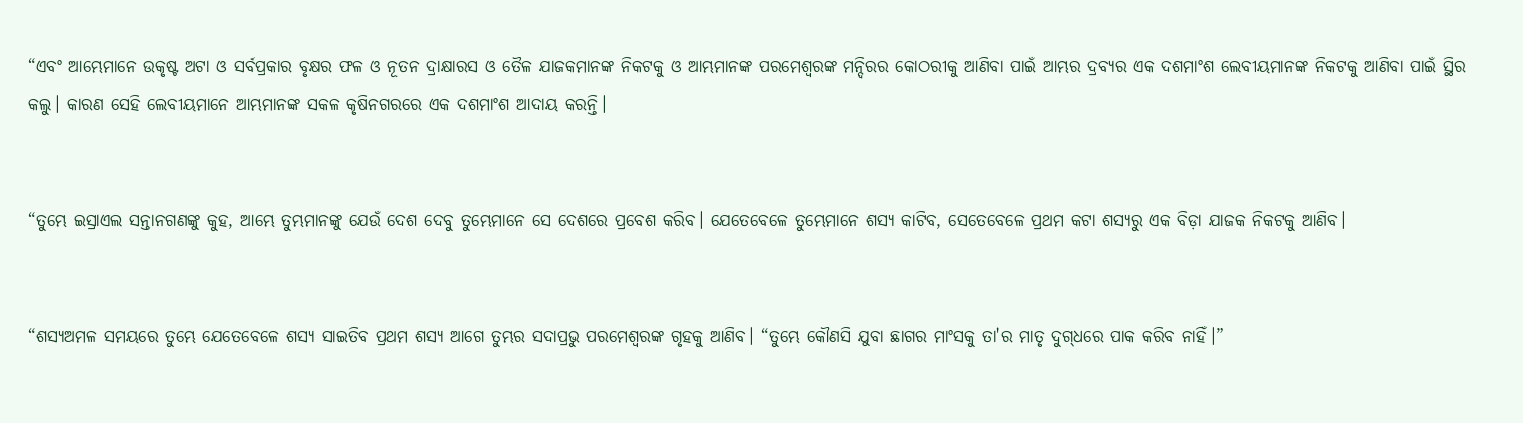“ଏବଂ ଆମ୍ଭେମାନେ ଉକୃଷ୍ଟ ଅଟା ଓ ସର୍ବପ୍ରକାର ବୃକ୍ଷର ଫଳ ଓ ନୂତନ ଦ୍ରାକ୍ଷାରସ ଓ ତୈଳ ଯାଜକମାନଙ୍କ ନିକଟକୁ ଓ ଆମ୍ଭମାନଙ୍କ ପରମେଶ୍ୱରଙ୍କ ମନ୍ଦିରର କୋଠରୀକୁ ଆଣିବା ପାଇଁ ଆମ୍ଭର ଦ୍ରବ୍ୟର ଏକ ଦଶମାଂଶ ଲେବୀୟମାନଙ୍କ ନିକଟକୁ ଆଣିବା ପାଇଁ ସ୍ଥିର କଲୁ। କାରଣ ସେହି ଲେବୀୟମାନେ ଆମ୍ଭମାନଙ୍କ ସକଳ କୃଷିନଗରରେ ଏକ ଦଶମାଂଶ ଆଦାୟ କରନ୍ତି।


“ତୁମ୍ଭେ ଇସ୍ରାଏଲ ସନ୍ତାନଗଣଙ୍କୁ କୁହ, ଆମ୍ଭେ ତୁମ୍ଭମାନଙ୍କୁ ଯେଉଁ ଦେଶ ଦେବୁ ତୁମ୍ଭେମାନେ ସେ ଦେଶରେ ପ୍ରବେଶ କରିବ। ଯେତେବେଳେ ତୁମ୍ଭେମାନେ ଶସ୍ୟ କାଟିବ, ସେତେବେଳେ ପ୍ରଥମ କଟା ଶସ୍ୟରୁ ଏକ ବିଡ଼ା ଯାଜକ ନିକଟକୁ ଆଣିବ।


“ଶସ୍ୟଅମଳ ସମୟରେ ତୁମ୍ଭେ ଯେତେବେଳେ ଶସ୍ୟ ସାଇତିବ ପ୍ରଥମ ଶସ୍ୟ ଆଗେ ତୁମ୍ଭର ସଦାପ୍ରଭୁ ପରମେଶ୍ୱରଙ୍କ ଗୃହକୁ ଆଣିବ। “ତୁମ୍ଭେ କୌଣସି ଯୁବା ଛାଗର ମାଂସକୁ ତା'ର ମାତୃ ଦୁ‌ଗ୍‌ଧରେ ପାକ କରିବ ନାହିଁ।”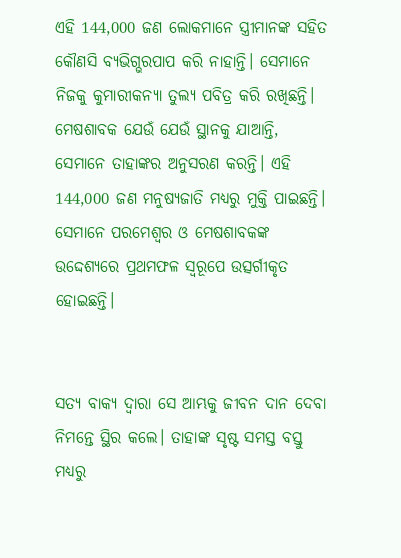ଏହି 144,000 ଜଣ ଲୋକମାନେ ସ୍ତ୍ରୀମାନଙ୍କ ସହିତ କୌଣସି ବ୍ୟଭିଗ୍ଭରପାପ କରି ନାହାନ୍ତି। ସେମାନେ ନିଜକୁ କୁମାରୀକନ୍ୟା ତୁଲ୍ୟ ପବିତ୍ର କରି ରଖିଛନ୍ତି। ମେଷଶାବକ ଯେଉଁ ଯେଉଁ ସ୍ଥାନକୁ ଯାଆନ୍ତି, ସେମାନେ ତାହାଙ୍କର ଅନୁସରଣ କରନ୍ତି। ଏହି 144,000 ଜଣ ମନୁଷ୍ୟଜାତି ମଧ୍ୟରୁ ମୁକ୍ତି ପାଇଛନ୍ତି। ସେମାନେ ପରମେଶ୍ୱର ଓ ମେଷଶାବକଙ୍କ ଉଦ୍ଦେଶ୍ୟରେ ପ୍ରଥମଫଳ ସ୍ୱରୂପେ ଉତ୍ସର୍ଗୀକୃତ ହୋଇଛନ୍ତି।


ସତ୍ୟ ବାକ୍ୟ ଦ୍ୱାରା ସେ ଆମ୍ଭକୁ ଜୀବନ ଦାନ ଦେବା ନିମନ୍ତେ ସ୍ଥିର କଲେ। ତାହାଙ୍କ ସୃଷ୍ଟ ସମସ୍ତ ବସ୍ତୁ ମଧ୍ୟରୁ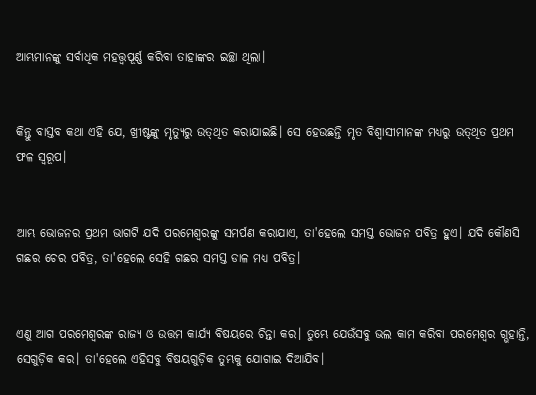ଆମ୍ଭମାନଙ୍କୁ ସର୍ବାଧିକ ମହତ୍ତ୍ୱପୂର୍ଣ୍ଣ କରିବା ତାହାଙ୍କର ଇଚ୍ଛା ଥିଲା।


କିନ୍ତୁ ବାସ୍ତବ କଥା ଏହି ଯେ, ଖ୍ରୀଷ୍ଟଙ୍କୁ ମୃତ୍ୟୁରୁ ଉ‌ତ୍‌‌ଥିତ କରାଯାଇଛି। ସେ ହେଉଛନ୍ତି ମୃତ ବିଶ୍ୱାସୀମାନଙ୍କ ମଧ୍ୟରୁ ଉ‌ତ୍‌‌ଥିତ ପ୍ରଥମ ଫଳ ସ୍ୱରୂପ।


ଆମ୍ଭ ଭୋଜନର ପ୍ରଥମ ଭାଗଟି ଯଦି ପରମେଶ୍ୱରଙ୍କୁ ସମର୍ପଣ କରାଯାଏ, ତା'ହେଲେ ସମସ୍ତ ଭୋଜନ ପବିତ୍ର ହୁଏ। ଯଦି କୌଣସି ଗଛର ଚେର ପବିତ୍ର, ତା'ହେଲେ ସେହି ଗଛର ସମସ୍ତ ଡାଳ ମଧ୍ୟ ପବିତ୍ର।


ଏଣୁ ଆଗ ପରମେଶ୍ୱରଙ୍କ ରାଜ୍ୟ ଓ ଉତ୍ତମ କାର୍ଯ୍ୟ ବିଷୟରେ ଚିନ୍ତା କର। ତୁମ୍ଭେ ଯେଉଁସବୁ ଭଲ କାମ କରିବା ପରମେଶ୍ୱର ଗ୍ଭହାନ୍ତି, ସେଗୁଡ଼ିକ କର। ତା'ହେଲେ ଏହିସବୁ ବିଷୟଗୁଡ଼ିକ ତୁମ୍ଭକୁ ଯୋଗାଇ ଦିଆଯିବ।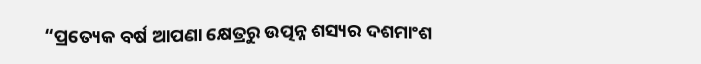“ପ୍ରତ୍ୟେକ ବର୍ଷ ଆପଣା କ୍ଷେତ୍ରରୁ ଉତ୍ପନ୍ନ ଶସ୍ୟର ଦଶମାଂଶ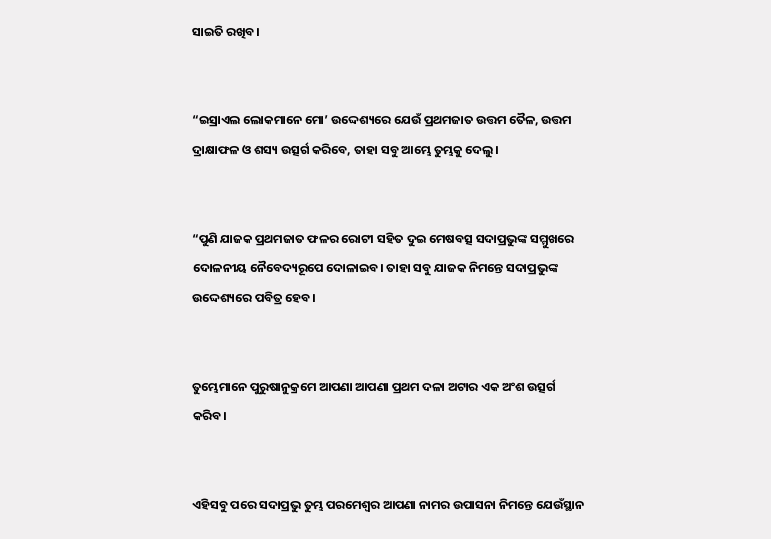ସାଇତି ରଖିବ।


“ଇସ୍ରାଏଲ ଲୋକମାନେ ମୋ’ ଉଦ୍ଦେଶ୍ୟରେ ଯେଉଁ ପ୍ରଥମଜାତ ଉତ୍ତମ ତୈଳ, ଉତ୍ତମ ଦ୍ରାକ୍ଷାଫଳ ଓ ଶସ୍ୟ ଉତ୍ସର୍ଗ କରିବେ, ତାହା ସବୁ ଆମ୍ଭେ ତୁମ୍ଭକୁ ଦେଲୁ।


“ପୁଣି ଯାଜକ ପ୍ରଥମଜାତ ଫଳର ରୋଟୀ ସହିତ ଦୁଇ ମେଷବତ୍ସ ସଦାପ୍ରଭୁଙ୍କ ସମ୍ମୁଖରେ ଦୋଳନୀୟ ନୈବେଦ୍ୟରୂପେ ଦୋଳାଇବ। ତାହା ସବୁ ଯାଜକ ନିମନ୍ତେ ସଦାପ୍ରଭୁଙ୍କ ଉଦ୍ଦେଶ୍ୟରେ ପବିତ୍ର ହେବ।


ତୁମ୍ଭେମାନେ ପୁରୁଷାନୁକ୍ରମେ ଆପଣା ଆପଣା ପ୍ରଥମ ଦଳା ଅଟାର ଏକ ଅଂଶ ଉତ୍ସର୍ଗ କରିବ।


ଏହିସବୁ ପରେ ସଦାପ୍ରଭୁ ତୁମ୍ଭ ପରମେଶ୍ୱର ଆପଣା ନାମର ଉପାସନା ନିମନ୍ତେ ଯେଉଁସ୍ଥାନ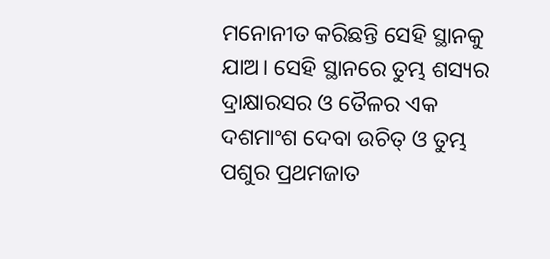ମନୋନୀତ କରିଛନ୍ତି ସେହି ସ୍ଥାନକୁ ଯାଅ। ସେହି ସ୍ଥାନରେ ତୁମ୍ଭ ଶସ୍ୟର ଦ୍ରାକ୍ଷାରସର ଓ ତୈଳର ଏକ ଦଶମାଂଶ ଦେବା ଉଚିତ୍ ଓ ତୁମ୍ଭ ପଶୁର ପ୍ରଥମଜାତ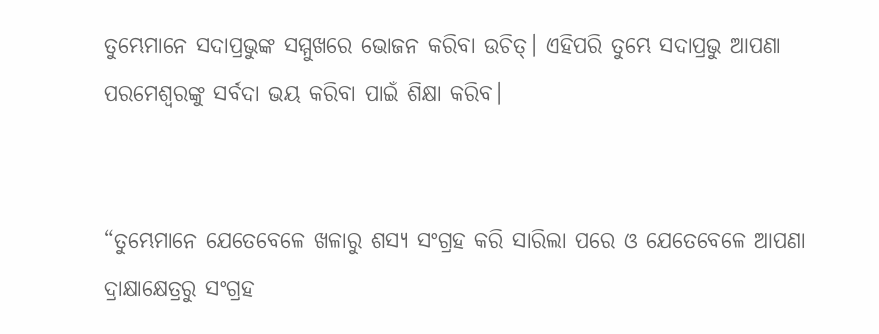ତୁମ୍ଭେମାନେ ସଦାପ୍ରଭୁଙ୍କ ସମ୍ମୁଖରେ ଭୋଜନ କରିବା ଉଚିତ୍। ଏହିପରି ତୁମ୍ଭେ ସଦାପ୍ରଭୁ ଆପଣା ପରମେଶ୍ୱରଙ୍କୁ ସର୍ବଦା ଭୟ କରିବା ପାଇଁ ଶିକ୍ଷା କରିବ।


“ତୁମ୍ଭେମାନେ ଯେତେବେଳେ ଖଳାରୁ ଶସ୍ୟ ସଂଗ୍ରହ କରି ସାରିଲା ପରେ ଓ ଯେତେବେଳେ ଆପଣା ଦ୍ରାକ୍ଷାକ୍ଷେତ୍ରରୁ ସଂଗ୍ରହ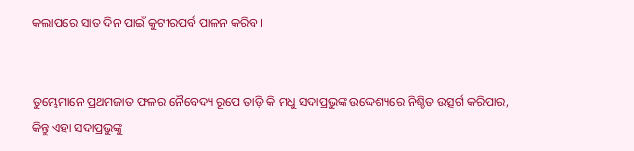କଲାପରେ ସାତ ଦିନ ପାଇଁ କୁଟୀରପର୍ବ ପାଳନ କରିବ।


ତୁମ୍ଭେମାନେ ପ୍ରଥମଜାତ ଫଳର ନୈବେଦ୍ୟ ରୂପେ ତାଡ଼ି କି ମଧୁ ସଦାପ୍ରଭୁଙ୍କ ଉଦ୍ଦେଶ୍ୟରେ ନିଶ୍ଚିତ ଉତ୍ସର୍ଗ କରିପାର, କିନ୍ତୁ ଏହା ସଦାପ୍ରଭୁଙ୍କୁ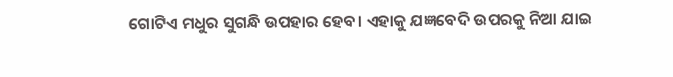ଗୋଟିଏ ମଧୁର ସୁଗନ୍ଧି ଉପହାର ହେବ। ଏହାକୁ ଯଜ୍ଞବେଦି ଉପରକୁ ନିଆ ଯାଇ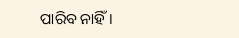ପାରିବ ନାହିଁ।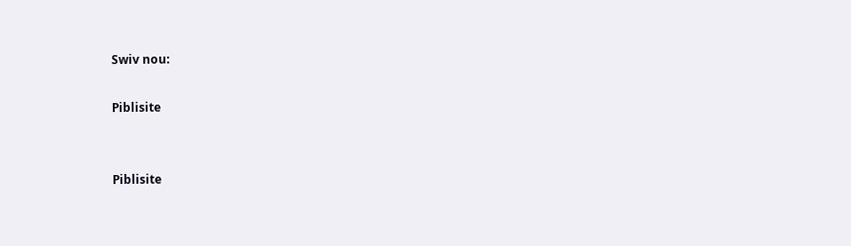Swiv nou:

Piblisite


Piblisite